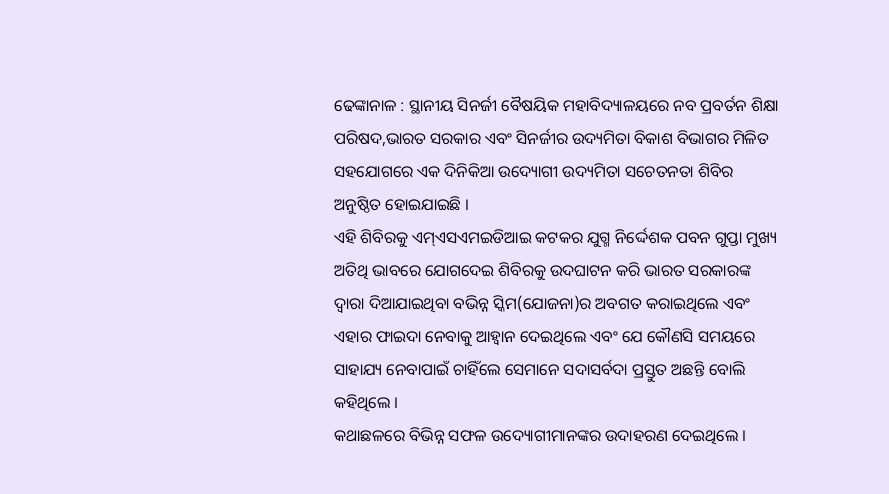ଢେଙ୍କାନାଳ : ସ୍ଥାନୀୟ ସିନର୍ଜୀ ବୈଷୟିକ ମହାବିଦ୍ୟାଳୟରେ ନବ ପ୍ରବର୍ତନ ଶିକ୍ଷା ପରିଷଦ,ଭାରତ ସରକାର ଏବଂ ସିନର୍ଜୀର ଉଦ୍ୟମିତା ବିକାଶ ବିଭାଗର ମିଳିତ ସହଯୋଗରେ ଏକ ଦିନିକିଆ ଉଦ୍ୟୋଗୀ ଉଦ୍ୟମିତା ସଚେତନତା ଶିବିର ଅନୁଷ୍ଠିତ ହୋଇଯାଇଛି ।
ଏହି ଶିବିରକୁ ଏମ୍ଏସଏମଇଡିଆଇ କଟକର ଯୁଗ୍ମ ନିର୍ଦ୍ଦେଶକ ପବନ ଗୁପ୍ତା ମୁଖ୍ୟ ଅତିଥି ଭାବରେ ଯୋଗଦେଇ ଶିବିରକୁ ଉଦଘାଟନ କରି ଭାରତ ସରକାରଙ୍କ ଦ୍ୱାରା ଦିଆଯାଇଥିବା ବଭିନ୍ନ ସ୍କିମ(ଯୋଜନା)ର ଅବଗତ କରାଇଥିଲେ ଏବଂ ଏହାର ଫାଇଦା ନେବାକୁ ଆହ୍ୱାନ ଦେଇଥିଲେ ଏବଂ ଯେ କୌଣସି ସମୟରେ ସାହାଯ୍ୟ ନେବାପାଇଁ ଚାହିଁଲେ ସେମାନେ ସଦାସର୍ବଦା ପ୍ରସ୍ତୁତ ଅଛନ୍ତି ବୋଲି କହିଥିଲେ ।
କଥାଛଳରେ ବିଭିନ୍ନ ସଫଳ ଉଦ୍ୟୋଗୀମାନଙ୍କର ଉଦାହରଣ ଦେଇଥିଲେ ।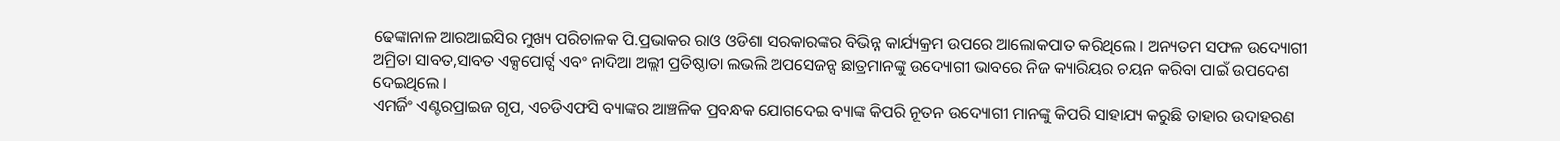ଢେଙ୍କାନାଳ ଆରଆଇସିର ମୁଖ୍ୟ ପରିଚାଳକ ପି.ପ୍ରଭାକର ରାଓ ଓଡିଶା ସରକାରଙ୍କର ବିଭିନ୍ନ କାର୍ଯ୍ୟକ୍ରମ ଉପରେ ଆଲୋକପାତ କରିଥିଲେ । ଅନ୍ୟତମ ସଫଳ ଉଦ୍ୟୋଗୀ ଅମ୍ରିତା ସାବତ,ସାବତ ଏକ୍ସପୋର୍ଟ୍ସ ଏବଂ ନାଦିଆ ଅଲ୍ଲୀ ପ୍ରତିଷ୍ଠାତା ଲଭଲି ଅପସେଜନ୍ସ ଛାତ୍ରମାନଙ୍କୁ ଉଦ୍ୟୋଗୀ ଭାବରେ ନିଜ କ୍ୟାରିୟର ଚୟନ କରିବା ପାଇଁ ଉପଦେଶ ଦେଇଥିଲେ ।
ଏମର୍ଜିଂ ଏଣ୍ଟରପ୍ରାଇଜ ଗୃପ, ଏଚଡିଏଫସି ବ୍ୟାଙ୍କର ଆଞ୍ଚଳିକ ପ୍ରବନ୍ଧକ ଯୋଗଦେଇ ବ୍ୟାଙ୍କ କିପରି ନୂତନ ଉଦ୍ୟୋଗୀ ମାନଙ୍କୁ କିପରି ସାହାଯ୍ୟ କରୁଛି ତାହାର ଉଦାହରଣ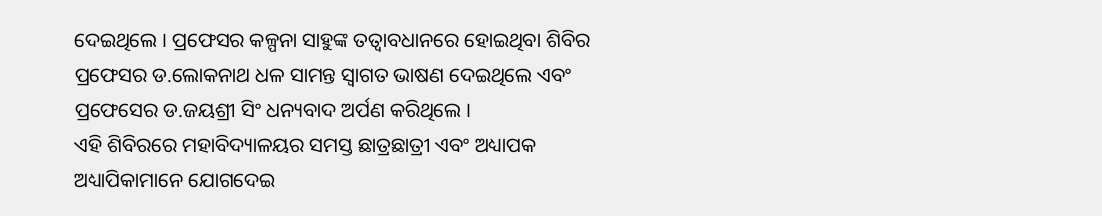ଦେଇଥିଲେ । ପ୍ରଫେସର କଳ୍ପନା ସାହୁଙ୍କ ତତ୍ୱାବଧାନରେ ହୋଇଥିବା ଶିବିର ପ୍ରଫେସର ଡ.ଲୋକନାଥ ଧଳ ସାମନ୍ତ ସ୍ୱାଗତ ଭାଷଣ ଦେଇଥିଲେ ଏବଂ ପ୍ରଫେସେର ଡ.ଜୟଶ୍ରୀ ସିଂ ଧନ୍ୟବାଦ ଅର୍ପଣ କରିଥିଲେ ।
ଏହି ଶିବିରରେ ମହାବିଦ୍ୟାଳୟର ସମସ୍ତ ଛାତ୍ରଛାତ୍ରୀ ଏବଂ ଅଧ୍ୟାପକ ଅଧ୍ୟାପିକାମାନେ ଯୋଗଦେଇ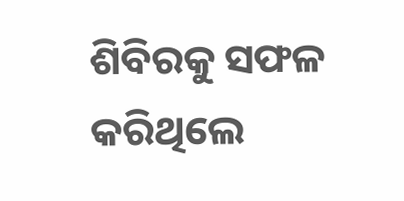ଶିବିରକୁ ସଫଳ କରିଥିଲେ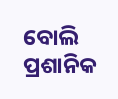ବୋଲି ପ୍ରଶାନିକ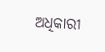ଅଧିକାରୀ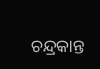ଚନ୍ଦ୍ରକାନ୍ତ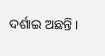ଦର୍ଶାଇ ଅଛନ୍ତି ।